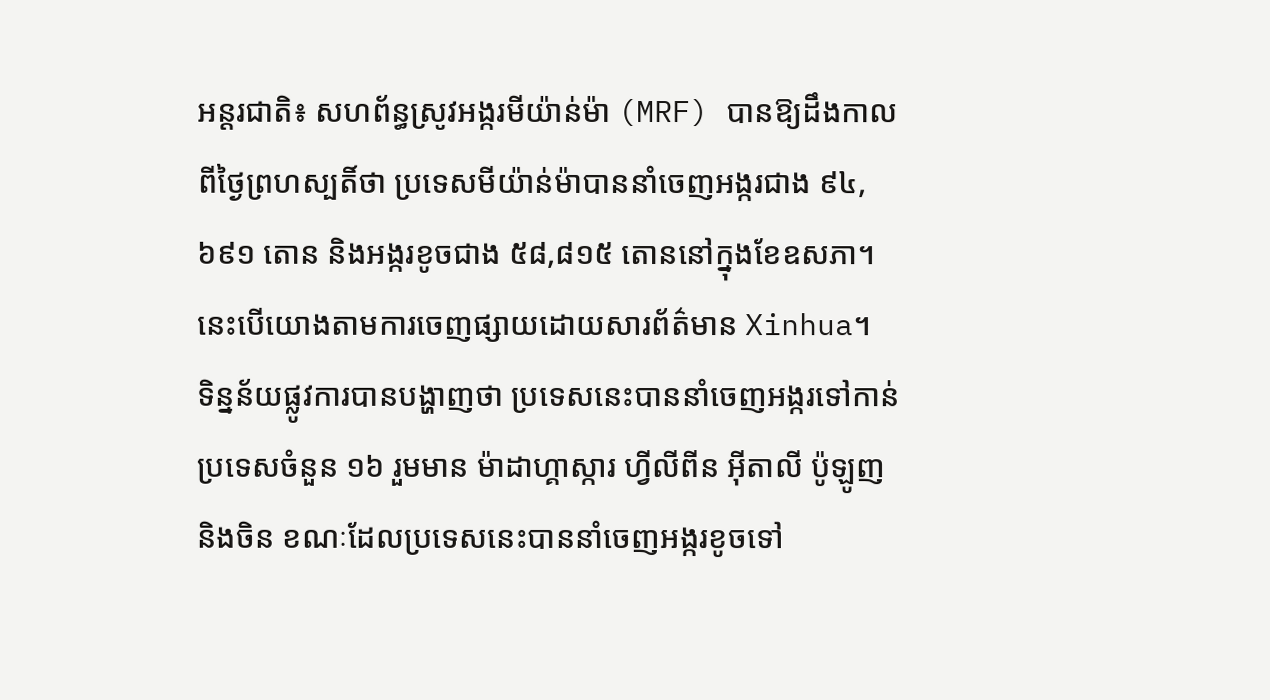អន្តរជាតិ៖ សហព័ន្ធស្រូវអង្ករមីយ៉ាន់ម៉ា (MRF) បានឱ្យដឹងកាលពីថ្ងៃព្រហស្បតិ៍ថា ប្រទេសមីយ៉ាន់ម៉ាបាននាំចេញអង្ករជាង ៩៤,៦៩១ តោន និងអង្ករខូចជាង ៥៨,៨១៥ តោននៅក្នុងខែឧសភា។ នេះបើយោងតាមការចេញផ្សាយដោយសារព័ត៌មាន Xinhua។
ទិន្នន័យផ្លូវការបានបង្ហាញថា ប្រទេសនេះបាននាំចេញអង្ករទៅកាន់ប្រទេសចំនួន ១៦ រួមមាន ម៉ាដាហ្គាស្ការ ហ្វីលីពីន អ៊ីតាលី ប៉ូឡូញ និងចិន ខណៈដែលប្រទេសនេះបាននាំចេញអង្ករខូចទៅ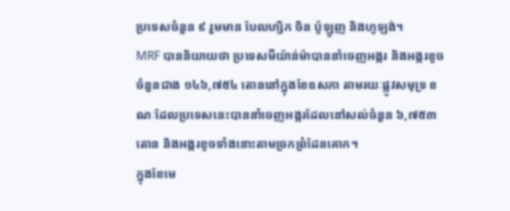ប្រទេសចំនួន ៩ រួមមាន បែលហ្សិក ចិន ប៉ូឡូញ និងហូឡង់។
MRF បាននិយាយថា ប្រទេសមីយ៉ាន់ម៉ាបាននាំចេញអង្ករ និងអង្ករខូចចំនួនជាង ១៤៦,៧៥៤ តោននៅក្នុងខែឧសភា តាមរយៈផ្លូវសមុទ្រ ខណៈដែលប្រទេសនេះបាននាំចេញអង្ករដែលនៅសល់ចំនួន ៦,៧៥៣ តោន និងអង្ករខូចទាំងនោះតាមច្រកព្រំដែនគោក។
ក្នុងខែមេ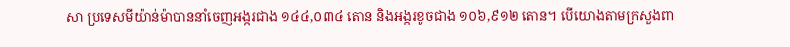សា ប្រទេសមីយ៉ាន់ម៉ាបាននាំចេញអង្ករជាង ១៤៤,០៣៤ តោន និងអង្ករខូចជាង ១០៦,៩១២ តោន។ បើយោងតាមក្រសួងពា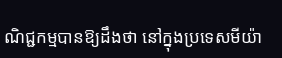ណិជ្ជកម្មបានឱ្យដឹងថា នៅក្នុងប្រទេសមីយ៉ា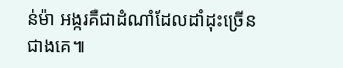ន់ម៉ា អង្ករគឺជាដំណាំដែលដាំដុះច្រើនជាងគេ៕